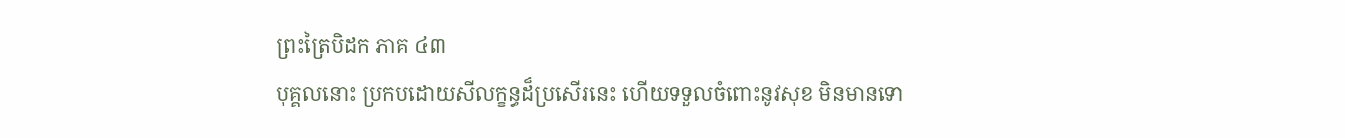ព្រះត្រៃបិដក ភាគ ៤៣
បុគ្គលនោះ ប្រកបដោយសីលក្ខន្ធដ៏ប្រសើរនេះ ហើយទទួលចំពោះនូវសុខ មិនមានទោ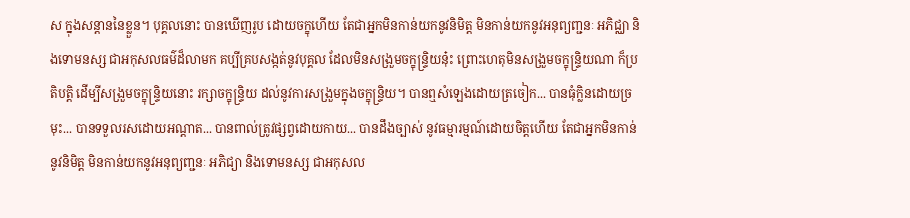ស ក្នុងសន្តាននៃខ្លួន។ បុគ្គលនោះ បានឃើញរូប ដោយចក្ខុហើយ តែជាអ្នកមិនកាន់យកនូវនិមិត្ត មិនកាន់យកនូវអនុព្យញ្ជនៈ អភិជ្ឈា និងទោមនស្ស ជាអកុសលធម៌ដ៏លាមក គប្បីគ្របសង្កត់នូវបុគ្គល ដែលមិនសង្រួមចក្ខុន្រ្ទិយនុ៎ះ ព្រោះហេតុមិនសង្រួមចក្ខុន្រ្ទិយណា ក៏ប្រតិបត្តិ ដើម្បីសង្រួមចក្ខុន្រ្ទិយនោះ រក្សាចក្ខុន្រ្ទិយ ដល់នូវការសង្រួមក្នុងចក្ខុន្រ្ទិយ។ បានឮសំឡេងដោយត្រចៀក... បានធុំក្លិនដោយច្រមុះ... បានទទួលរសដោយអណ្តាត... បានពាល់ត្រូវផ្សព្វដោយកាយ... បានដឹងច្បាស់ នូវធម្មារម្មណ៍ដោយចិត្តហើយ តែជាអ្នកមិនកាន់នូវនិមិត្ត មិនកាន់យកនូវអនុព្យញ្ជនៈ អភិជ្យា និងទោមនស្ស ជាអកុសល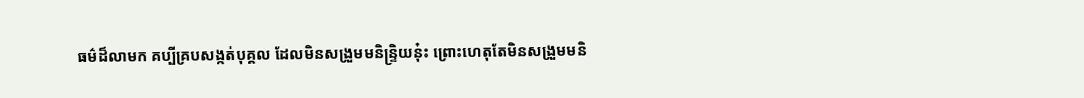ធម៌ដ៏លាមក គប្បីគ្របសង្កត់បុគ្គល ដែលមិនសង្រួមមនិន្រ្ទិយនុ៎ះ ព្រោះហេតុតែមិនសង្រួមមនិ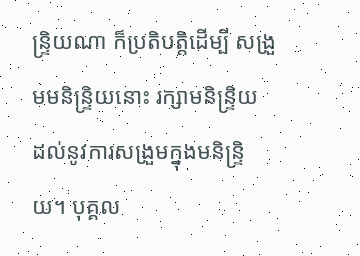ន្រ្ទិយណា ក៏ប្រតិបត្តិដើម្បី សង្រួមមនិន្រ្ទិយនោះ រក្សាមនិន្រ្ទិយ ដល់នូវការសង្រួមក្នុងមនិន្រ្ទិយ។ បុគ្គល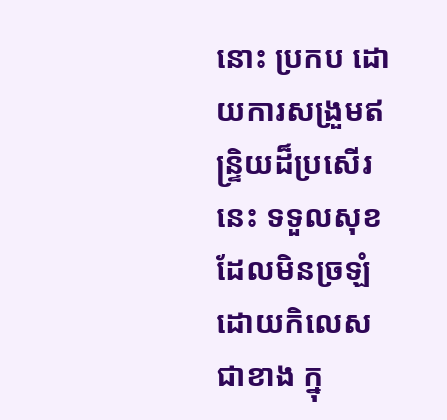នោះ ប្រកប ដោយការសង្រួមឥន្រ្ទិយដ៏ប្រសើរនេះ ទទួលសុខ ដែលមិនច្រឡំដោយកិលេស ជាខាង ក្នុ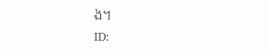ង។
ID: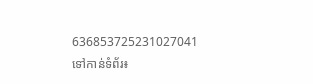636853725231027041
ទៅកាន់ទំព័រ៖